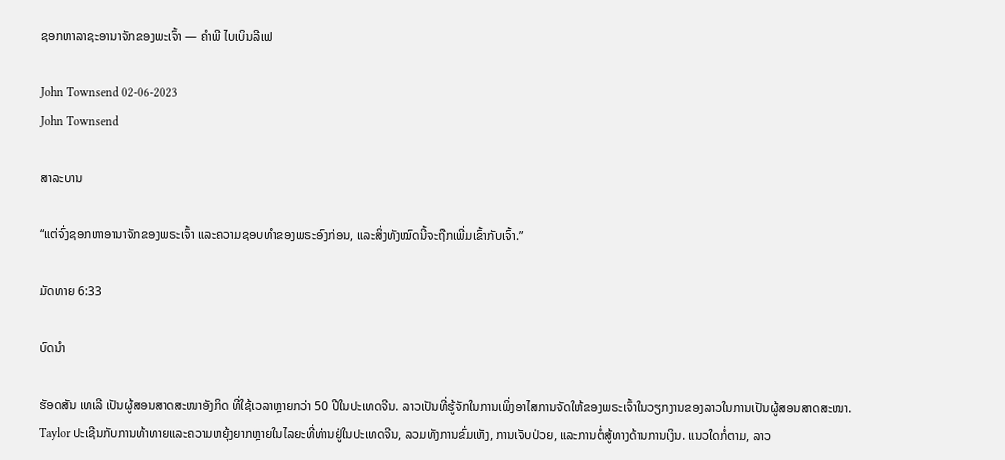ຊອກຫາລາຊະອານາຈັກຂອງພະເຈົ້າ — ຄໍາພີ ໄບເບິນລີເຟ

John Townsend 02-06-2023
John Townsend

ສາລະບານ

“ແຕ່ຈົ່ງຊອກຫາອານາຈັກຂອງພຣະເຈົ້າ ແລະຄວາມຊອບທຳຂອງພຣະອົງກ່ອນ, ແລະສິ່ງທັງໝົດນີ້ຈະຖືກເພີ່ມເຂົ້າກັບເຈົ້າ.”

ມັດທາຍ 6:33

ບົດນຳ

ຮັອດສັນ ເທເລີ ເປັນຜູ້ສອນສາດສະໜາອັງກິດ ທີ່ໃຊ້ເວລາຫຼາຍກວ່າ 50 ປີໃນປະເທດຈີນ. ລາວເປັນທີ່ຮູ້ຈັກໃນການເພິ່ງອາໄສການຈັດໃຫ້ຂອງພຣະເຈົ້າໃນວຽກງານຂອງລາວໃນການເປັນຜູ້ສອນສາດສະໜາ. Taylor ປະເຊີນກັບການທ້າທາຍແລະຄວາມຫຍຸ້ງຍາກຫຼາຍໃນໄລຍະທີ່ທ່ານຢູ່ໃນປະເທດຈີນ, ລວມທັງການຂົ່ມເຫັງ, ການເຈັບປ່ວຍ, ແລະການຕໍ່ສູ້ທາງດ້ານການເງິນ. ແນວໃດກໍ່ຕາມ, ລາວ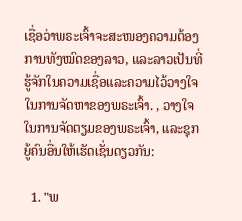ເຊື່ອວ່າພຣະເຈົ້າຈະສະໜອງຄວາມຕ້ອງການທັງໝົດຂອງລາວ, ແລະລາວເປັນທີ່ຮູ້ຈັກໃນຄວາມເຊື່ອແລະຄວາມໄວ້ວາງໃຈໃນການຈັດຫາຂອງພຣະເຈົ້າ. , ວາງໃຈໃນການຈັດຕຽມຂອງພຣະເຈົ້າ, ແລະຊຸກຍູ້ຄົນອື່ນໃຫ້ເຮັດເຊັ່ນດຽວກັນ:

  1. "ພ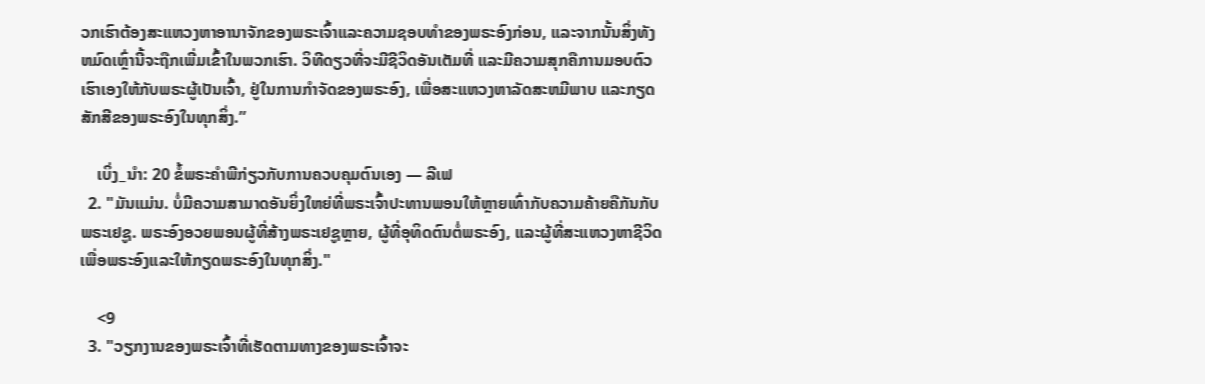ວກເຮົາຕ້ອງສະແຫວງຫາອານາຈັກຂອງພຣະເຈົ້າແລະຄວາມຊອບທໍາຂອງພຣະອົງກ່ອນ, ແລະຈາກນັ້ນສິ່ງທັງຫມົດເຫຼົ່ານີ້ຈະຖືກເພີ່ມເຂົ້າໃນພວກເຮົາ. ວິທີດຽວທີ່ຈະມີຊີວິດອັນເຕັມທີ່ ແລະມີຄວາມສຸກຄືການມອບຕົວເຮົາເອງໃຫ້ກັບພຣະຜູ້ເປັນເຈົ້າ, ຢູ່ໃນການກໍາຈັດຂອງພຣະອົງ, ເພື່ອສະແຫວງຫາລັດສະຫມີພາບ ແລະກຽດສັກສີຂອງພຣະອົງໃນທຸກສິ່ງ.”

    ເບິ່ງ_ນຳ: 20 ຂໍ້ພຣະຄໍາພີກ່ຽວກັບການຄວບຄຸມຕົນເອງ — ລີເຟ
  2. "ມັນແມ່ນ. ບໍ່ມີຄວາມສາມາດອັນຍິ່ງໃຫຍ່ທີ່ພຣະເຈົ້າປະທານພອນໃຫ້ຫຼາຍເທົ່າກັບຄວາມຄ້າຍຄືກັນກັບພຣະເຢຊູ. ພຣະອົງອວຍພອນຜູ້ທີ່ສ້າງພຣະເຢຊູຫຼາຍ, ຜູ້ທີ່ອຸທິດຕົນຕໍ່ພຣະອົງ, ແລະຜູ້ທີ່ສະແຫວງຫາຊີວິດເພື່ອພຣະອົງແລະໃຫ້ກຽດພຣະອົງໃນທຸກສິ່ງ."

    <9
  3. "ວຽກງານຂອງພຣະເຈົ້າທີ່ເຮັດຕາມທາງຂອງພຣະເຈົ້າຈະ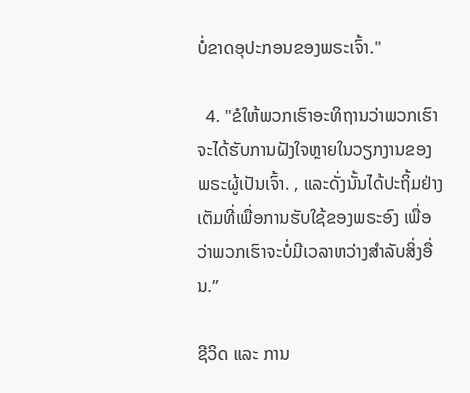ບໍ່ຂາດອຸປະກອນຂອງພຣະເຈົ້າ."

  4. "ຂໍໃຫ້ພວກເຮົາອະທິຖານວ່າພວກເຮົາຈະໄດ້ຮັບການຝັງໃຈຫຼາຍໃນວຽກງານຂອງພຣະຜູ້ເປັນເຈົ້າ. , ແລະດັ່ງນັ້ນໄດ້ປະຖິ້ມຢ່າງເຕັມທີ່ເພື່ອການຮັບໃຊ້ຂອງພຣະອົງ ເພື່ອວ່າພວກເຮົາຈະບໍ່ມີເວລາຫວ່າງສຳລັບສິ່ງອື່ນ.”

ຊີວິດ ແລະ ການ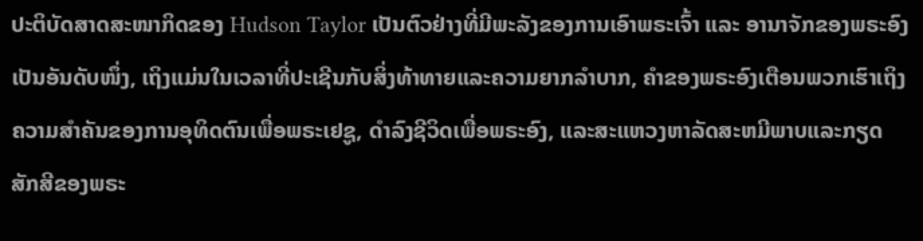ປະຕິບັດສາດສະໜາກິດຂອງ Hudson Taylor ເປັນຕົວຢ່າງທີ່ມີພະລັງຂອງການເອົາພຣະເຈົ້າ ແລະ ອານາຈັກຂອງພຣະອົງເປັນອັນດັບໜຶ່ງ, ເຖິງແມ່ນໃນເວລາທີ່ປະເຊີນກັບສິ່ງທ້າທາຍແລະຄວາມຍາກລໍາບາກ, ຄໍາຂອງພຣະອົງເຕືອນພວກເຮົາເຖິງຄວາມສໍາຄັນຂອງການອຸທິດຕົນເພື່ອພຣະເຢຊູ, ດໍາລົງຊີວິດເພື່ອພຣະອົງ, ແລະສະແຫວງຫາລັດສະຫມີພາບແລະກຽດສັກສີຂອງພຣະ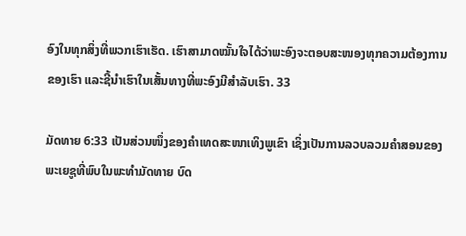ອົງໃນທຸກສິ່ງທີ່ພວກເຮົາເຮັດ. ເຮົາສາມາດໝັ້ນໃຈໄດ້ວ່າພະອົງຈະຕອບສະໜອງທຸກຄວາມຕ້ອງການຂອງເຮົາ ແລະຊີ້ນຳເຮົາໃນເສັ້ນທາງທີ່ພະອົງມີສຳລັບເຮົາ. 33

ມັດທາຍ 6:33 ເປັນສ່ວນໜຶ່ງຂອງຄໍາເທດສະໜາເທິງພູເຂົາ ເຊິ່ງເປັນການລວບລວມຄຳສອນຂອງພະເຍຊູທີ່ພົບໃນພະທຳມັດທາຍ ບົດ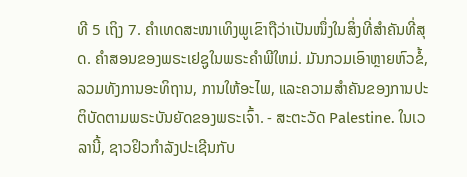ທີ 5 ເຖິງ 7. ຄໍາເທດສະໜາເທິງພູເຂົາຖືວ່າເປັນໜຶ່ງໃນສິ່ງທີ່ສຳຄັນທີ່ສຸດ. ຄໍາສອນຂອງພຣະເຢຊູໃນພຣະຄໍາພີໃຫມ່. ມັນກວມເອົາຫຼາຍຫົວຂໍ້, ລວມທັງການອະທິຖານ, ການໃຫ້ອະໄພ, ແລະຄວາມສໍາຄັນຂອງການປະຕິບັດຕາມພຣະບັນຍັດຂອງພຣະເຈົ້າ. - ສະຕະວັດ Palestine. ໃນເວລານີ້, ຊາວຢິວກໍາລັງປະເຊີນກັບ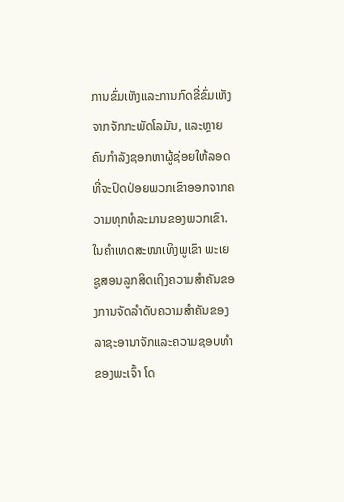ການຂົ່ມເຫັງແລະການກົດຂີ່ຂົ່ມເຫັງຈາກຈັກກະພັດໂລມັນ, ແລະຫຼາຍຄົນກໍາລັງຊອກຫາຜູ້ຊ່ອຍໃຫ້ລອດທີ່ຈະປົດປ່ອຍພວກເຂົາອອກຈາກຄວາມທຸກທໍລະມານຂອງພວກເຂົາ. ໃນຄໍາເທດສະໜາເທິງພູເຂົາ ພະເຍຊູສອນລູກສິດເຖິງຄວາມສໍາຄັນຂອງການຈັດລໍາດັບຄວາມສໍາຄັນຂອງລາຊະອານາຈັກແລະຄວາມຊອບທໍາຂອງພະເຈົ້າ ໂດ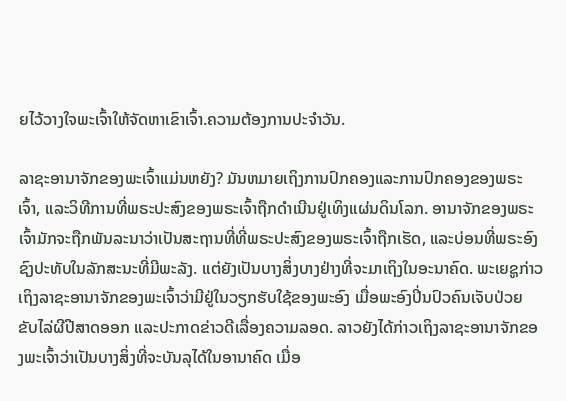ຍໄວ້ວາງໃຈພະເຈົ້າໃຫ້ຈັດຫາເຂົາເຈົ້າ.ຄວາມຕ້ອງການປະຈໍາວັນ.

ລາຊະອານາຈັກຂອງພະເຈົ້າແມ່ນຫຍັງ? ມັນຫມາຍເຖິງການປົກຄອງແລະການປົກຄອງຂອງພຣະເຈົ້າ, ແລະວິທີການທີ່ພຣະປະສົງຂອງພຣະເຈົ້າຖືກດໍາເນີນຢູ່ເທິງແຜ່ນດິນໂລກ. ອານາຈັກຂອງພຣະເຈົ້າມັກຈະຖືກພັນລະນາວ່າເປັນສະຖານທີ່ທີ່ພຣະປະສົງຂອງພຣະເຈົ້າຖືກເຮັດ, ແລະບ່ອນທີ່ພຣະອົງຊົງປະທັບໃນລັກສະນະທີ່ມີພະລັງ. ແຕ່ຍັງເປັນບາງສິ່ງບາງຢ່າງທີ່ຈະມາເຖິງໃນອະນາຄົດ. ພະເຍຊູກ່າວເຖິງລາຊະອານາຈັກຂອງພະເຈົ້າວ່າມີຢູ່ໃນວຽກຮັບໃຊ້ຂອງພະອົງ ເມື່ອພະອົງປິ່ນປົວຄົນເຈັບປ່ວຍ ຂັບໄລ່ຜີປີສາດອອກ ແລະປະກາດຂ່າວດີເລື່ອງຄວາມລອດ. ລາວຍັງໄດ້ກ່າວເຖິງລາຊະອານາຈັກຂອງພະເຈົ້າວ່າເປັນບາງສິ່ງທີ່ຈະບັນລຸໄດ້ໃນອານາຄົດ ເມື່ອ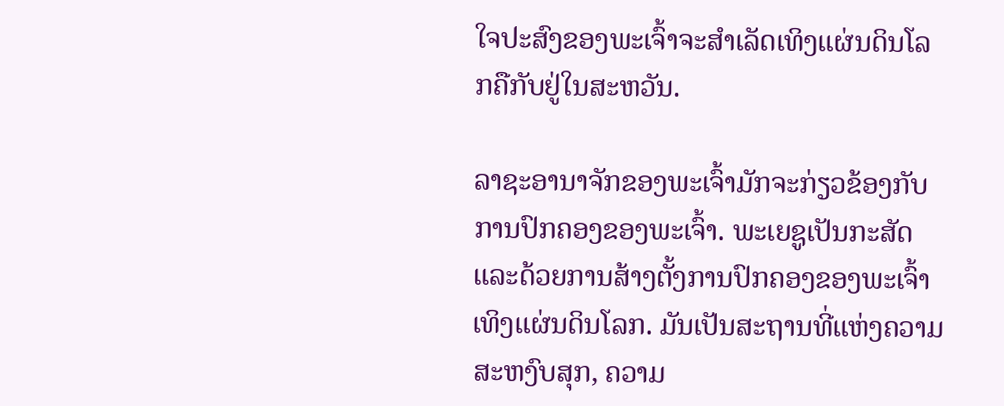ໃຈປະສົງຂອງພະເຈົ້າຈະສໍາເລັດເທິງແຜ່ນດິນໂລກຄືກັບຢູ່ໃນສະຫວັນ.

ລາຊະອານາຈັກຂອງພະເຈົ້າມັກຈະກ່ຽວຂ້ອງກັບການປົກຄອງຂອງພະເຈົ້າ. ພະເຍຊູເປັນກະສັດ ແລະດ້ວຍການສ້າງຕັ້ງການປົກຄອງຂອງພະເຈົ້າເທິງແຜ່ນດິນໂລກ. ມັນເປັນສະຖານທີ່ແຫ່ງຄວາມສະຫງົບສຸກ, ຄວາມ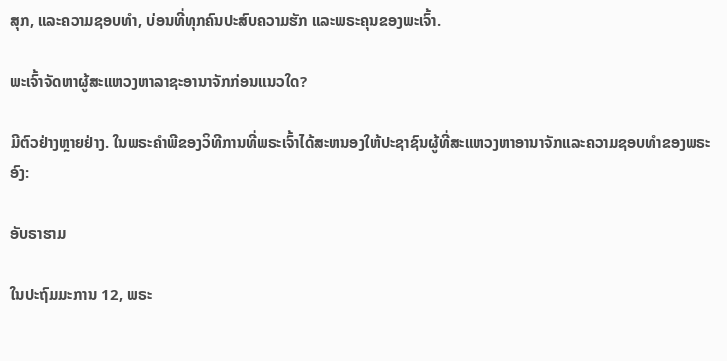ສຸກ, ແລະຄວາມຊອບທຳ, ບ່ອນທີ່ທຸກຄົນປະສົບຄວາມຮັກ ແລະພຣະຄຸນຂອງພະເຈົ້າ.

ພະເຈົ້າຈັດຫາຜູ້ສະແຫວງຫາລາຊະອານາຈັກກ່ອນແນວໃດ?

ມີຕົວຢ່າງຫຼາຍຢ່າງ. ໃນພຣະຄໍາພີຂອງວິທີການທີ່ພຣະເຈົ້າໄດ້ສະຫນອງໃຫ້ປະຊາຊົນຜູ້ທີ່ສະແຫວງຫາອານາຈັກແລະຄວາມຊອບທໍາຂອງພຣະອົງ:

ອັບຣາຮາມ

ໃນປະຖົມມະການ 12, ພຣະ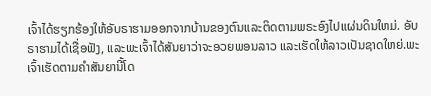ເຈົ້າໄດ້ຮຽກຮ້ອງໃຫ້ອັບຣາຮາມອອກຈາກບ້ານຂອງຕົນແລະຕິດຕາມພຣະອົງໄປແຜ່ນດິນໃຫມ່. ອັບຣາຮາມໄດ້ເຊື່ອຟັງ, ແລະພະເຈົ້າໄດ້ສັນຍາວ່າຈະອວຍພອນລາວ ແລະເຮັດໃຫ້ລາວເປັນຊາດໃຫຍ່.ພະເຈົ້າເຮັດຕາມຄຳສັນຍານີ້ໂດ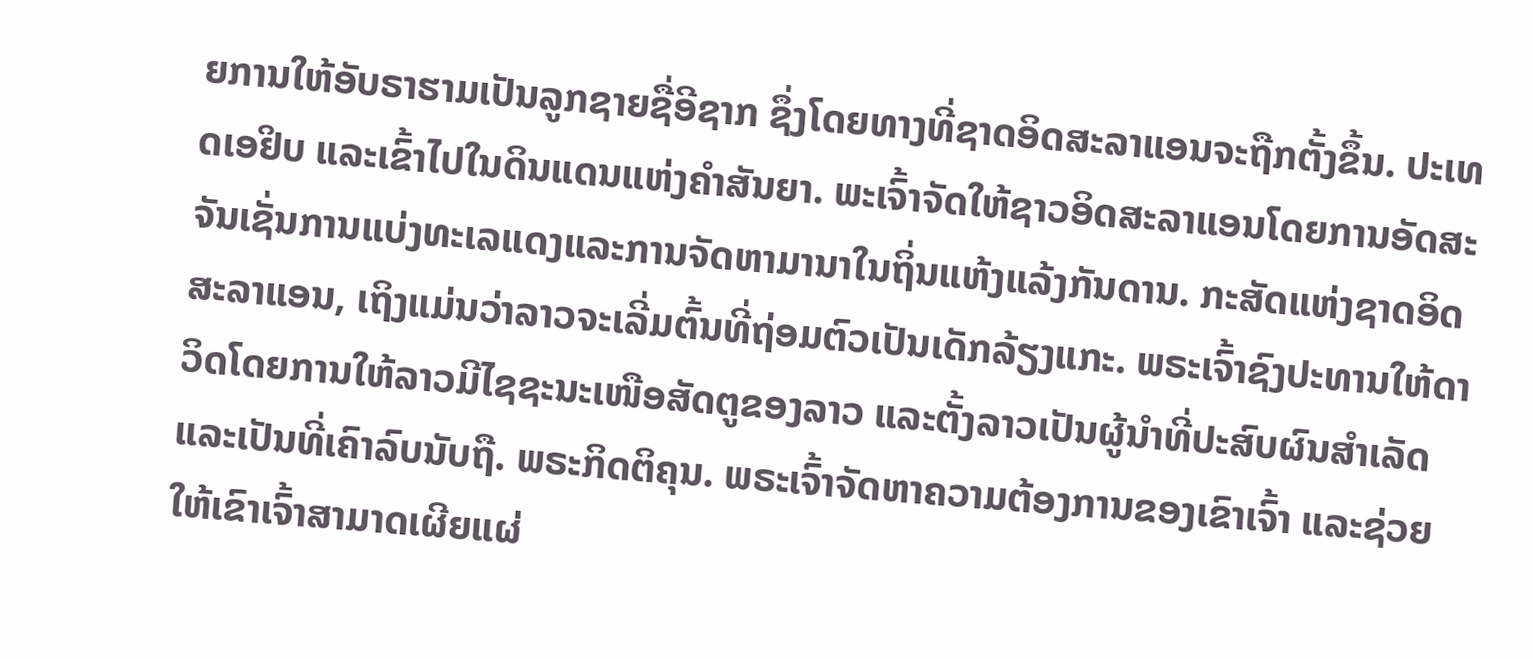ຍການໃຫ້ອັບຣາຮາມເປັນລູກຊາຍຊື່ອີຊາກ ຊຶ່ງໂດຍທາງທີ່ຊາດອິດສະລາແອນຈະຖືກຕັ້ງຂຶ້ນ. ປະເທດເອຢິບ ແລະເຂົ້າໄປໃນດິນແດນແຫ່ງຄໍາສັນຍາ. ພະເຈົ້າຈັດໃຫ້ຊາວອິດສະລາແອນໂດຍການອັດສະຈັນເຊັ່ນການແບ່ງທະເລແດງແລະການຈັດຫາມານາໃນຖິ່ນແຫ້ງແລ້ງກັນດານ. ກະສັດແຫ່ງຊາດອິດສະລາແອນ, ເຖິງແມ່ນວ່າລາວຈະເລີ່ມຕົ້ນທີ່ຖ່ອມຕົວເປັນເດັກລ້ຽງແກະ. ພຣະເຈົ້າຊົງປະທານໃຫ້ດາວິດໂດຍການໃຫ້ລາວມີໄຊຊະນະເໜືອສັດຕູຂອງລາວ ແລະຕັ້ງລາວເປັນຜູ້ນໍາທີ່ປະສົບຜົນສໍາເລັດ ແລະເປັນທີ່ເຄົາລົບນັບຖື. ພຣະກິດຕິຄຸນ. ພຣະເຈົ້າຈັດຫາຄວາມຕ້ອງການຂອງເຂົາເຈົ້າ ແລະຊ່ວຍໃຫ້ເຂົາເຈົ້າສາມາດເຜີຍແຜ່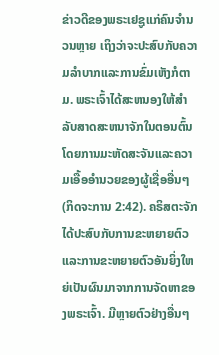ຂ່າວດີຂອງພຣະເຢຊູແກ່ຄົນຈໍານວນຫຼາຍ ເຖິງວ່າຈະປະສົບກັບຄວາມລໍາບາກແລະການຂົ່ມເຫັງກໍຕາມ. ພຣະເຈົ້າໄດ້ສະຫນອງໃຫ້ສໍາລັບສາດສະຫນາຈັກໃນຕອນຕົ້ນໂດຍການມະຫັດສະຈັນແລະຄວາມເອື້ອອໍານວຍຂອງຜູ້ເຊື່ອອື່ນໆ (ກິດຈະການ 2:42). ຄຣິສຕະຈັກໄດ້ປະສົບກັບການຂະຫຍາຍຕົວ ແລະການຂະຫຍາຍຕົວອັນຍິ່ງໃຫຍ່ເປັນຜົນມາຈາກການຈັດຫາຂອງພຣະເຈົ້າ. ມີຫຼາຍຕົວຢ່າງອື່ນໆ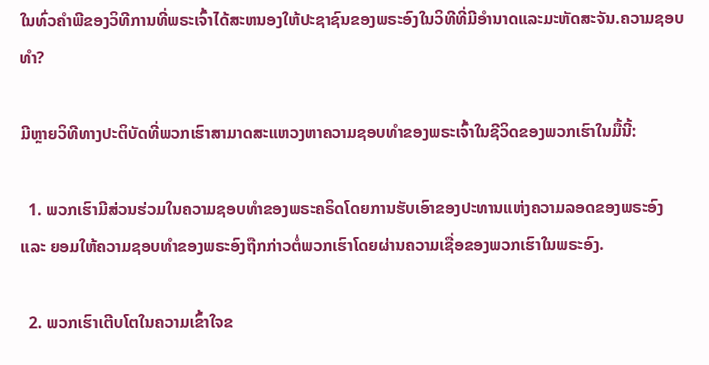ໃນທົ່ວຄໍາພີຂອງວິທີການທີ່ພຣະເຈົ້າໄດ້ສະຫນອງໃຫ້ປະຊາຊົນຂອງພຣະອົງໃນວິທີທີ່ມີອໍານາດແລະມະຫັດສະຈັນ.ຄວາມຊອບທໍາ?

ມີຫຼາຍວິທີທາງປະຕິບັດທີ່ພວກເຮົາສາມາດສະແຫວງຫາຄວາມຊອບທໍາຂອງພຣະເຈົ້າໃນຊີວິດຂອງພວກເຮົາໃນມື້ນີ້:

  1. ພວກເຮົາມີສ່ວນຮ່ວມໃນຄວາມຊອບທໍາຂອງພຣະຄຣິດໂດຍການຮັບເອົາຂອງປະທານແຫ່ງຄວາມລອດຂອງພຣະອົງແລະ ຍອມໃຫ້ຄວາມຊອບທຳຂອງພຣະອົງຖືກກ່າວຕໍ່ພວກເຮົາໂດຍຜ່ານຄວາມເຊື່ອຂອງພວກເຮົາໃນພຣະອົງ.

  2. ພວກເຮົາເຕີບໂຕໃນຄວາມເຂົ້າໃຈຂ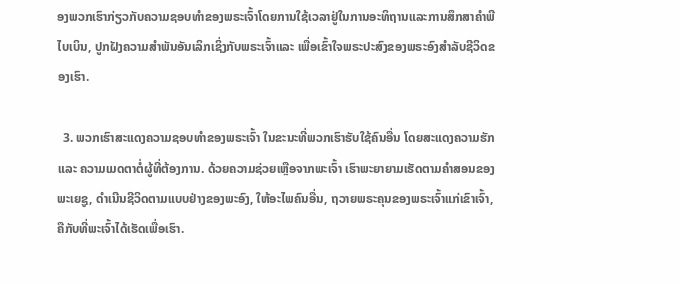ອງພວກເຮົາກ່ຽວກັບຄວາມຊອບທໍາຂອງພຣະເຈົ້າໂດຍການໃຊ້ເວລາຢູ່ໃນການອະທິຖານແລະການສຶກສາຄໍາພີໄບເບິນ, ປູກຝັງຄວາມສໍາພັນອັນເລິກເຊິ່ງກັບພຣະເຈົ້າແລະ ເພື່ອເຂົ້າໃຈພຣະປະສົງຂອງພຣະອົງສຳລັບຊີວິດຂອງເຮົາ.

  3. ພວກເຮົາສະແດງຄວາມຊອບທຳຂອງພຣະເຈົ້າ ໃນຂະນະທີ່ພວກເຮົາຮັບໃຊ້ຄົນອື່ນ ໂດຍສະແດງຄວາມຮັກ ແລະ ຄວາມເມດຕາຕໍ່ຜູ້ທີ່ຕ້ອງການ. ດ້ວຍຄວາມຊ່ວຍເຫຼືອຈາກພະເຈົ້າ ເຮົາພະຍາຍາມເຮັດຕາມຄຳສອນຂອງພະເຍຊູ, ດຳເນີນຊີວິດຕາມແບບຢ່າງຂອງພະອົງ, ໃຫ້ອະໄພຄົນອື່ນ, ຖວາຍພຣະຄຸນຂອງພຣະເຈົ້າແກ່ເຂົາເຈົ້າ, ຄືກັບທີ່ພະເຈົ້າໄດ້ເຮັດເພື່ອເຮົາ.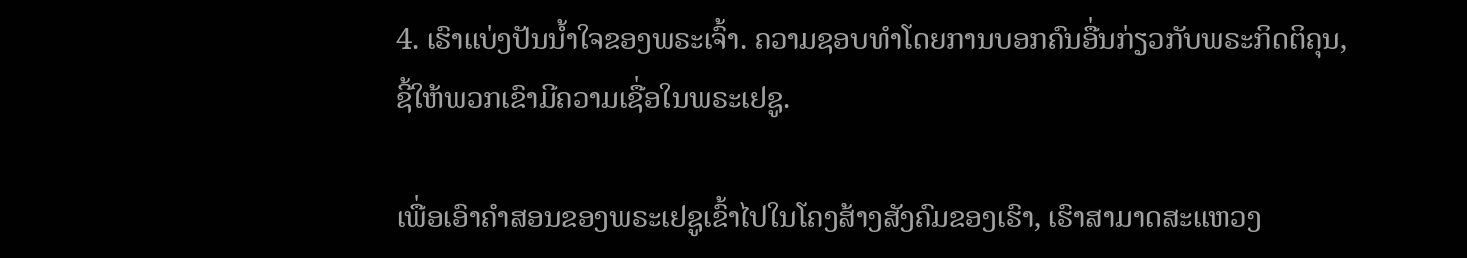4. ເຮົາແບ່ງປັນນໍ້າໃຈຂອງພຣະເຈົ້າ. ຄວາມຊອບທໍາໂດຍການບອກຄົນອື່ນກ່ຽວກັບພຣະກິດຕິຄຸນ, ຊີ້ໃຫ້ພວກເຂົາມີຄວາມເຊື່ອໃນພຣະເຢຊູ.

ເພື່ອເອົາຄຳສອນຂອງພຣະເຢຊູເຂົ້າໄປໃນໂຄງສ້າງສັງຄົມຂອງເຮົາ, ເຮົາສາມາດສະແຫວງ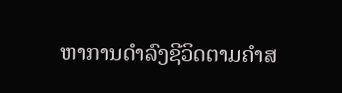ຫາການດຳລົງຊີວິດຕາມຄຳສ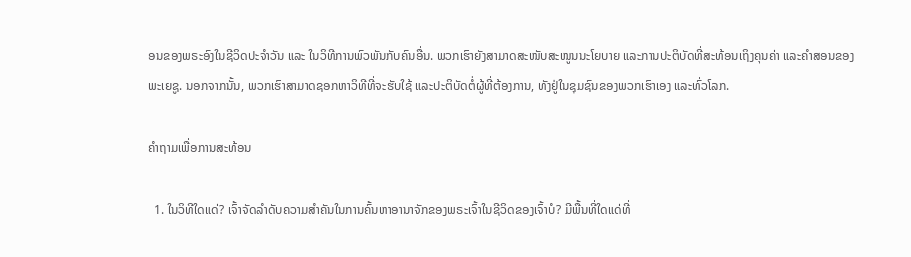ອນຂອງພຣະອົງໃນຊີວິດປະຈຳວັນ ແລະ ໃນວິທີການພົວພັນກັບຄົນອື່ນ. ພວກເຮົາຍັງສາມາດສະໜັບສະໜູນນະໂຍບາຍ ແລະການປະຕິບັດທີ່ສະທ້ອນເຖິງຄຸນຄ່າ ແລະຄຳສອນຂອງພະເຍຊູ. ນອກຈາກນັ້ນ, ພວກເຮົາສາມາດຊອກຫາວິທີທີ່ຈະຮັບໃຊ້ ແລະປະຕິບັດຕໍ່ຜູ້ທີ່ຕ້ອງການ, ທັງຢູ່ໃນຊຸມຊົນຂອງພວກເຮົາເອງ ແລະທົ່ວໂລກ.

ຄຳຖາມເພື່ອການສະທ້ອນ

  1. ໃນວິທີໃດແດ່? ເຈົ້າຈັດລໍາດັບຄວາມສໍາຄັນໃນການຄົ້ນຫາອານາຈັກຂອງພຣະເຈົ້າໃນຊີວິດຂອງເຈົ້າບໍ? ມີພື້ນທີ່ໃດແດ່ທີ່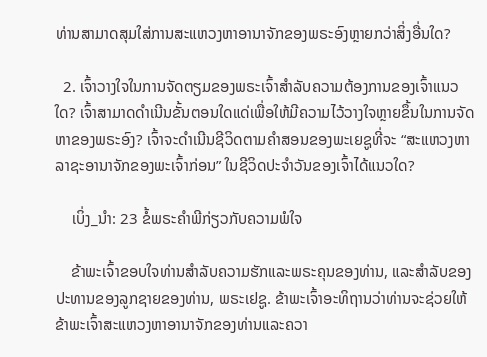ທ່ານສາມາດສຸມໃສ່ການສະແຫວງຫາອານາຈັກຂອງພຣະອົງຫຼາຍກວ່າສິ່ງອື່ນໃດ?

  2. ເຈົ້າວາງໃຈໃນການຈັດຕຽມຂອງພຣະເຈົ້າສຳລັບຄວາມຕ້ອງການຂອງເຈົ້າແນວໃດ? ເຈົ້າສາມາດດໍາເນີນຂັ້ນຕອນໃດແດ່ເພື່ອໃຫ້ມີຄວາມໄວ້ວາງໃຈຫຼາຍຂຶ້ນໃນການຈັດຫາຂອງພຣະອົງ? ເຈົ້າຈະດຳເນີນຊີວິດຕາມຄຳສອນຂອງພະເຍຊູທີ່ຈະ “ສະແຫວງຫາລາຊະອານາຈັກຂອງພະເຈົ້າກ່ອນ” ໃນຊີວິດປະຈຳວັນຂອງເຈົ້າໄດ້ແນວໃດ?

    ເບິ່ງ_ນຳ: 23 ຂໍ້ພຣະຄໍາພີກ່ຽວກັບຄວາມພໍໃຈ

    ຂ້າພະເຈົ້າຂອບໃຈທ່ານສໍາລັບຄວາມຮັກແລະພຣະຄຸນຂອງທ່ານ, ແລະສໍາລັບຂອງປະທານຂອງລູກຊາຍຂອງທ່ານ, ພຣະເຢຊູ. ຂ້າພະເຈົ້າອະທິຖານວ່າທ່ານຈະຊ່ວຍໃຫ້ຂ້າພະເຈົ້າສະແຫວງຫາອານາຈັກຂອງທ່ານແລະຄວາ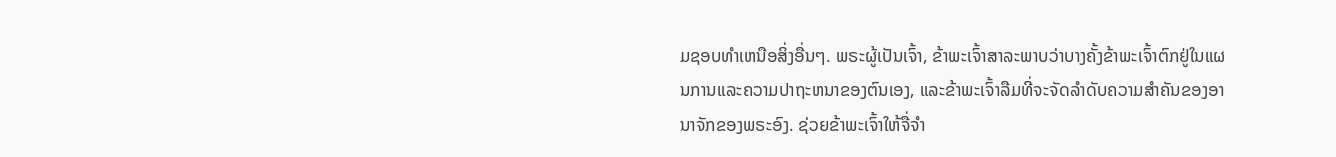ມຊອບທໍາເຫນືອສິ່ງອື່ນໆ. ພຣະຜູ້ເປັນເຈົ້າ, ຂ້າພະເຈົ້າສາລະພາບວ່າບາງຄັ້ງຂ້າພະເຈົ້າຕົກຢູ່ໃນແຜນການແລະຄວາມປາຖະຫນາຂອງຕົນເອງ, ແລະຂ້າພະເຈົ້າລືມທີ່ຈະຈັດລໍາດັບຄວາມສໍາຄັນຂອງອານາຈັກຂອງພຣະອົງ. ຊ່ວຍຂ້າພະເຈົ້າໃຫ້ຈື່ຈໍາ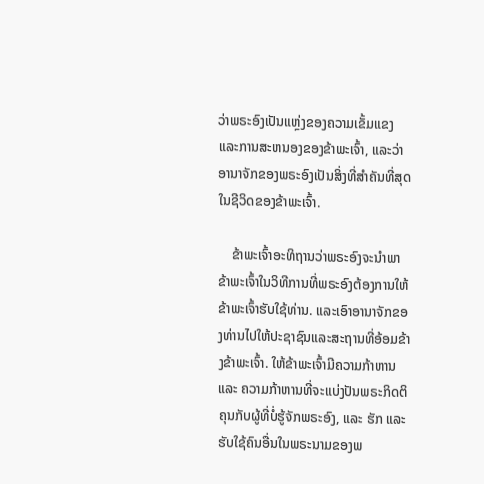ວ່າພຣະອົງເປັນແຫຼ່ງຂອງຄວາມເຂັ້ມແຂງແລະການສະຫນອງຂອງຂ້າພະເຈົ້າ, ແລະວ່າອານາຈັກຂອງພຣະອົງເປັນສິ່ງທີ່ສໍາຄັນທີ່ສຸດໃນຊີວິດຂອງຂ້າພະເຈົ້າ.

    ຂ້າພະເຈົ້າອະທິຖານວ່າພຣະອົງຈະນໍາພາຂ້າພະເຈົ້າໃນວິທີການທີ່ພຣະອົງຕ້ອງການໃຫ້ຂ້າພະເຈົ້າຮັບໃຊ້ທ່ານ. ແລະເອົາອານາຈັກຂອງທ່ານໄປໃຫ້ປະຊາຊົນແລະສະຖານທີ່ອ້ອມຂ້າງຂ້າພະເຈົ້າ. ໃຫ້ຂ້າພະເຈົ້າມີຄວາມກ້າຫານ ແລະ ຄວາມກ້າຫານທີ່ຈະແບ່ງປັນພຣະກິດຕິຄຸນກັບຜູ້ທີ່ບໍ່ຮູ້ຈັກພຣະອົງ, ແລະ ຮັກ ແລະ ຮັບໃຊ້ຄົນອື່ນໃນພຣະນາມຂອງພ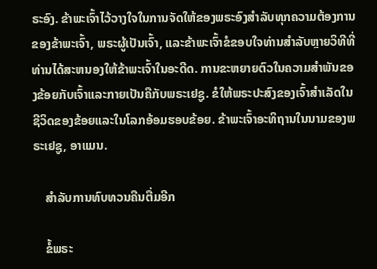ຣະອົງ. ຂ້າພະເຈົ້າໄວ້ວາງໃຈໃນການຈັດໃຫ້ຂອງພຣະອົງສໍາລັບທຸກຄວາມຕ້ອງການຂອງຂ້າພະເຈົ້າ, ພຣະຜູ້ເປັນເຈົ້າ, ແລະຂ້າພະເຈົ້າຂໍຂອບໃຈທ່ານສໍາລັບຫຼາຍວິທີທີ່ທ່ານໄດ້ສະຫນອງໃຫ້ຂ້າພະເຈົ້າໃນອະດີດ. ການຂະຫຍາຍຕົວໃນຄວາມສໍາພັນຂອງຂ້ອຍກັບເຈົ້າແລະກາຍເປັນຄືກັບພຣະເຢຊູ. ຂໍໃຫ້ພຣະປະສົງຂອງເຈົ້າສຳເລັດໃນຊີວິດຂອງຂ້ອຍແລະໃນໂລກອ້ອມຮອບຂ້ອຍ. ຂ້າພະເຈົ້າອະທິຖານໃນນາມຂອງພຣະເຢຊູ, ອາແມນ.

    ສໍາລັບການທົບທວນຄືນຕື່ມອີກ

    ຂໍ້ພຣະ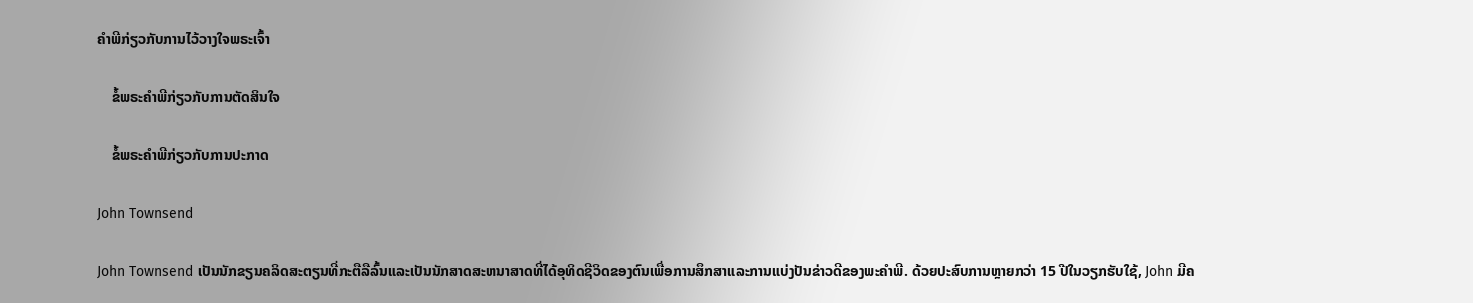ຄໍາພີກ່ຽວກັບການໄວ້ວາງໃຈພຣະເຈົ້າ

    ຂໍ້ພຣະຄໍາພີກ່ຽວກັບການຕັດສິນໃຈ

    ຂໍ້ພຣະຄໍາພີກ່ຽວກັບການປະກາດ

John Townsend

John Townsend ເປັນນັກຂຽນຄລິດສະຕຽນທີ່ກະຕືລືລົ້ນແລະເປັນນັກສາດສະຫນາສາດທີ່ໄດ້ອຸທິດຊີວິດຂອງຕົນເພື່ອການສຶກສາແລະການແບ່ງປັນຂ່າວດີຂອງພະຄໍາພີ. ດ້ວຍປະສົບການຫຼາຍກວ່າ 15 ປີໃນວຽກຮັບໃຊ້, John ມີຄ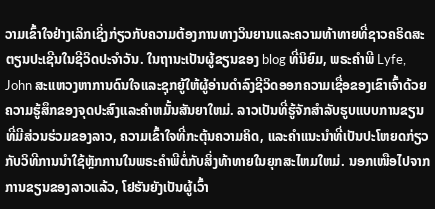ວາມເຂົ້າໃຈຢ່າງເລິກເຊິ່ງກ່ຽວກັບຄວາມຕ້ອງການທາງວິນຍານແລະຄວາມທ້າທາຍທີ່ຊາວຄຣິດສະຕຽນປະເຊີນໃນຊີວິດປະຈໍາວັນ. ໃນຖານະເປັນຜູ້ຂຽນຂອງ blog ທີ່ນິຍົມ, ພຣະຄໍາພີ Lyfe, John ສະແຫວງຫາການດົນໃຈແລະຊຸກຍູ້ໃຫ້ຜູ້ອ່ານດໍາລົງຊີວິດອອກຄວາມເຊື່ອຂອງເຂົາເຈົ້າດ້ວຍຄວາມຮູ້ສຶກຂອງຈຸດປະສົງແລະຄໍາຫມັ້ນສັນຍາໃຫມ່. ລາວເປັນທີ່ຮູ້ຈັກສໍາລັບຮູບແບບການຂຽນທີ່ມີສ່ວນຮ່ວມຂອງລາວ, ຄວາມເຂົ້າໃຈທີ່ກະຕຸ້ນຄວາມຄິດ, ແລະຄໍາແນະນໍາທີ່ເປັນປະໂຫຍດກ່ຽວກັບວິທີການນໍາໃຊ້ຫຼັກການໃນພຣະຄໍາພີຕໍ່ກັບສິ່ງທ້າທາຍໃນຍຸກສະໄຫມໃຫມ່. ນອກເໜືອໄປຈາກການຂຽນຂອງລາວແລ້ວ, ໂຢຮັນຍັງເປັນຜູ້ເວົ້າ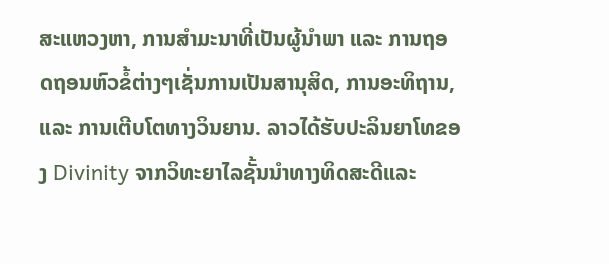ສະແຫວງຫາ, ການສຳມະນາທີ່ເປັນຜູ້ນຳພາ ແລະ ການຖອດຖອນຫົວຂໍ້ຕ່າງໆເຊັ່ນການເປັນສານຸສິດ, ການອະທິຖານ, ແລະ ການເຕີບໂຕທາງວິນຍານ. ລາວໄດ້ຮັບປະລິນຍາໂທຂອງ Divinity ຈາກວິທະຍາໄລຊັ້ນນໍາທາງທິດສະດີແລະ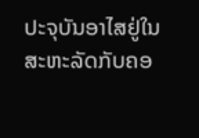ປະຈຸບັນອາໄສຢູ່ໃນສະຫະລັດກັບຄອ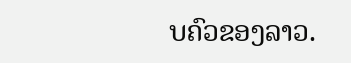ບຄົວຂອງລາວ.